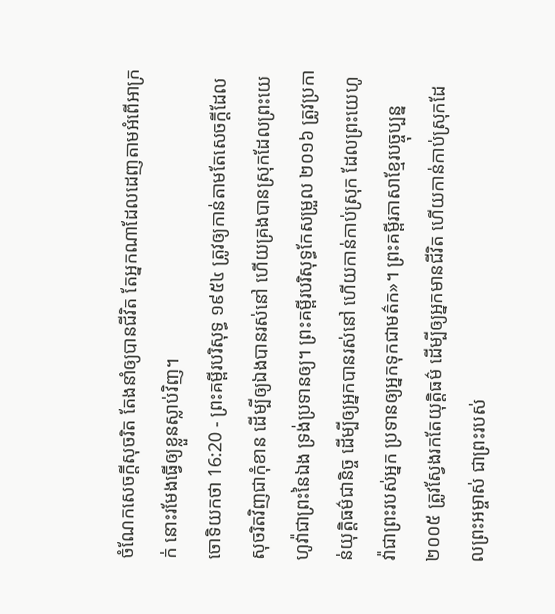ចំណែកសេចក្ដីសុចរិត តែងនាំឲ្យបានជីវិត តែអ្នកណាដែលដេញតាមអំពើអាក្រក់ នោះរមែងធ្វើឲ្យខ្លួនស្លាប់វិញ។
ចោទិយកថា 16:20 - ព្រះគម្ពីរបរិសុទ្ធ ១៩៥៤ ត្រូវឲ្យកាន់តាមតែសេចក្ដីដែលសុចរិតវិញជាកុំខាន ដើម្បីឲ្យឯងបានរស់នៅ ហើយគ្រងបានស្រុកដែលព្រះយេហូវ៉ាជាព្រះនៃឯង ទ្រង់ប្រទានឲ្យ។ ព្រះគម្ពីរបរិសុទ្ធកែសម្រួល ២០១៦ ត្រូវប្រកាន់យុត្តិធម៌ជានិច្ច ដើម្បីឲ្យអ្នកបានរស់នៅ ហើយកាន់កាប់ស្រុក ដែលព្រះយេហូវ៉ាជាព្រះរបស់អ្នក ប្រទានឲ្យអ្នកទុកជាមត៌ក»។ ព្រះគម្ពីរភាសាខ្មែរបច្ចុប្បន្ន ២០០៥ ត្រូវស្វែងរកតែយុត្តិធម៌ ដើម្បីឲ្យអ្នកមានជីវិត ហើយកាន់កាប់ស្រុកដែលព្រះអម្ចាស់ ជាព្រះរបស់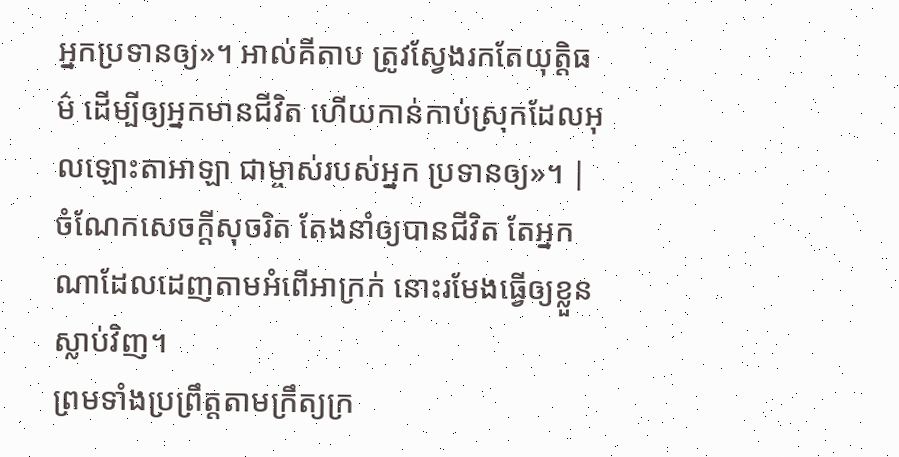អ្នកប្រទានឲ្យ»។ អាល់គីតាប ត្រូវស្វែងរកតែយុត្តិធម៌ ដើម្បីឲ្យអ្នកមានជីវិត ហើយកាន់កាប់ស្រុកដែលអុលឡោះតាអាឡា ជាម្ចាស់របស់អ្នក ប្រទានឲ្យ»។ |
ចំណែកសេចក្ដីសុចរិត តែងនាំឲ្យបានជីវិត តែអ្នកណាដែលដេញតាមអំពើអាក្រក់ នោះរមែងធ្វើឲ្យខ្លួនស្លាប់វិញ។
ព្រមទាំងប្រព្រឹត្តតាមក្រឹត្យក្រ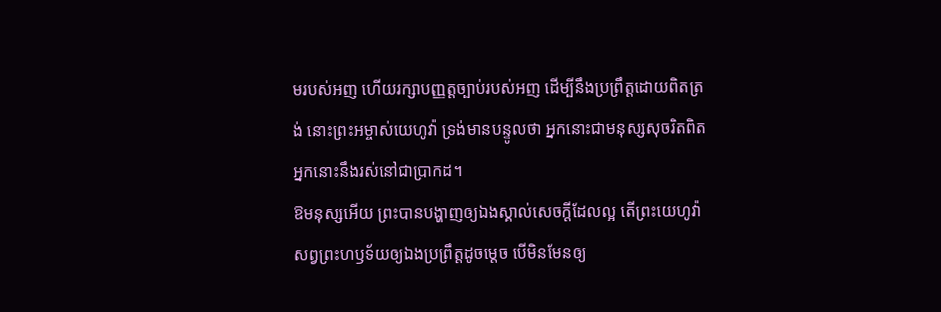មរបស់អញ ហើយរក្សាបញ្ញត្តច្បាប់របស់អញ ដើម្បីនឹងប្រព្រឹត្តដោយពិតត្រង់ នោះព្រះអម្ចាស់យេហូវ៉ា ទ្រង់មានបន្ទូលថា អ្នកនោះជាមនុស្សសុចរិតពិត អ្នកនោះនឹងរស់នៅជាប្រាកដ។
ឱមនុស្សអើយ ព្រះបានបង្ហាញឲ្យឯងស្គាល់សេចក្ដីដែលល្អ តើព្រះយេហូវ៉ាសព្វព្រះហឫទ័យឲ្យឯងប្រព្រឹត្តដូចម្តេច បើមិនមែនឲ្យ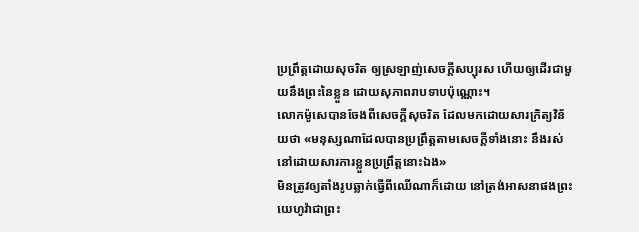ប្រព្រឹត្តដោយសុចរិត ឲ្យស្រឡាញ់សេចក្ដីសប្បុរស ហើយឲ្យដើរជាមួយនឹងព្រះនៃខ្លួន ដោយសុភាពរាបទាបប៉ុណ្ណោះ។
លោកម៉ូសេបានចែងពីសេចក្ដីសុចរិត ដែលមកដោយសារក្រិត្យវិន័យថា «មនុស្សណាដែលបានប្រព្រឹត្តតាមសេចក្ដីទាំងនោះ នឹងរស់នៅដោយសារការខ្លួនប្រព្រឹត្តនោះឯង»
មិនត្រូវឲ្យតាំងរូបឆ្លាក់ធ្វើពីឈើណាក៏ដោយ នៅត្រង់អាសនាផងព្រះយេហូវ៉ាជាព្រះ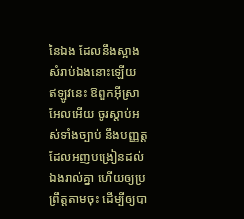នៃឯង ដែលនឹងស្អាងសំរាប់ឯងនោះឡើយ
ឥឡូវនេះ ឱពួកអ៊ីស្រាអែលអើយ ចូរស្តាប់អស់ទាំងច្បាប់ នឹងបញ្ញត្ត ដែលអញបង្រៀនដល់ឯងរាល់គ្នា ហើយឲ្យប្រព្រឹត្តតាមចុះ ដើម្បីឲ្យបា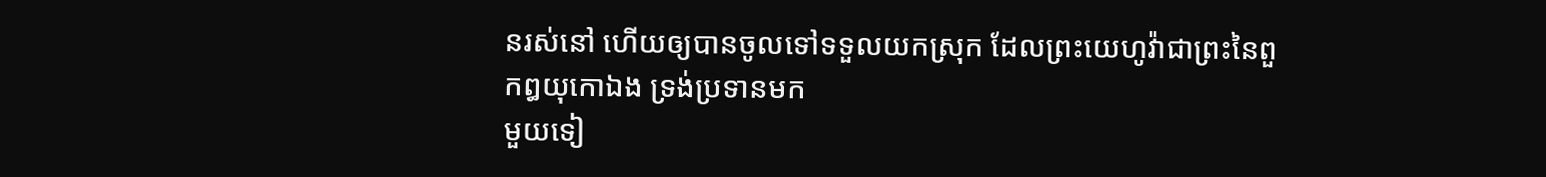នរស់នៅ ហើយឲ្យបានចូលទៅទទួលយកស្រុក ដែលព្រះយេហូវ៉ាជាព្រះនៃពួកឰយុកោឯង ទ្រង់ប្រទានមក
មួយទៀ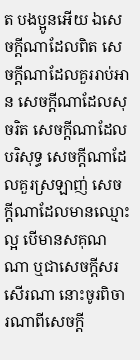ត បងប្អូនអើយ ឯសេចក្ដីណាដែលពិត សេចក្ដីណាដែលគួររាប់អាន សេចក្ដីណាដែលសុចរិត សេចក្ដីណាដែលបរិសុទ្ធ សេចក្ដីណាដែលគួរស្រឡាញ់ សេចក្ដីណាដែលមានឈ្មោះល្អ បើមានសគុណណា ឬជាសេចក្ដីសរសើរណា នោះចូរពិចារណាពីសេចក្ដី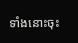ទាំងនោះចុះ